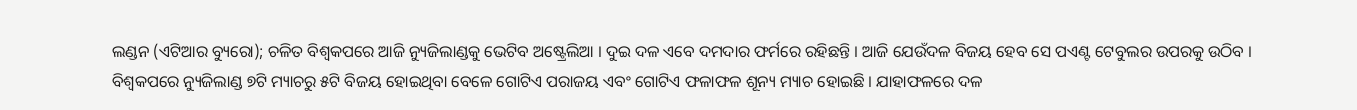ଲଣ୍ଡନ (ଏଟିଆର ବ୍ୟୁରୋ); ଚଳିତ ବିଶ୍ୱକପରେ ଆଜି ନ୍ୟୁଜିଲାଣ୍ଡକୁ ଭେଟିବ ଅଷ୍ଟ୍ରେଲିଆ । ଦୁଇ ଦଳ ଏବେ ଦମଦାର ଫର୍ମରେ ରହିଛନ୍ତି । ଆଜି ଯେଉଁଦଳ ବିଜୟ ହେବ ସେ ପଏଣ୍ଟ ଟେବୁଲର ଉପରକୁ ଉଠିବ । ବିଶ୍ୱକପରେ ନ୍ୟୁଜିଲାଣ୍ଡ ୭ଟି ମ୍ୟାଚରୁ ୫ଟି ବିଜୟ ହୋଇଥିବା ବେଳେ ଗୋଟିଏ ପରାଜୟ ଏବଂ ଗୋଟିଏ ଫଳାଫଳ ଶୂନ୍ୟ ମ୍ୟାଚ ହୋଇଛି । ଯାହାଫଳରେ ଦଳ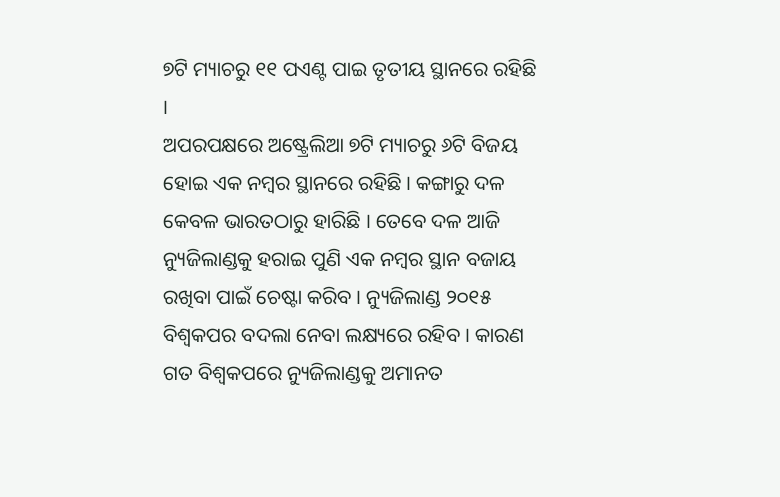୭ଟି ମ୍ୟାଚରୁ ୧୧ ପଏଣ୍ଟ ପାଇ ତୃତୀୟ ସ୍ଥାନରେ ରହିଛି ।
ଅପରପକ୍ଷରେ ଅଷ୍ଟ୍ରେଲିଆ ୭ଟି ମ୍ୟାଚରୁ ୬ଟି ବିଜୟ ହୋଇ ଏକ ନମ୍ବର ସ୍ଥାନରେ ରହିଛି । କଙ୍ଗାରୁ ଦଳ କେବଳ ଭାରତଠାରୁ ହାରିଛି । ତେବେ ଦଳ ଆଜି ନ୍ୟୁଜିଲାଣ୍ଡକୁ ହରାଇ ପୁଣି ଏକ ନମ୍ବର ସ୍ଥାନ ବଜାୟ ରଖିବା ପାଇଁ ଚେଷ୍ଟା କରିବ । ନ୍ୟୁଜିଲାଣ୍ଡ ୨୦୧୫ ବିଶ୍ୱକପର ବଦଲା ନେବା ଲକ୍ଷ୍ୟରେ ରହିବ । କାରଣ ଗତ ବିଶ୍ୱକପରେ ନ୍ୟୁଜିଲାଣ୍ଡକୁ ଅମାନତ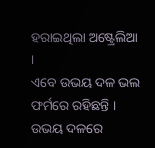ହରାଇଥିଲା ଅଷ୍ଟ୍ରେଲିଆ ।
ଏବେ ଉଭୟ ଦଳ ଭଲ ଫର୍ମରେ ରହିଛନ୍ତି । ଉଭୟ ଦଳରେ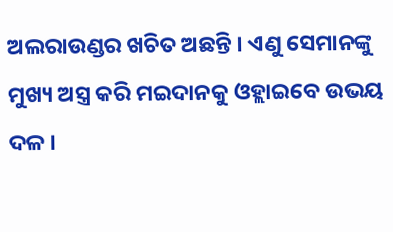ଅଲରାଉଣ୍ଡର ଖଚିତ ଅଛନ୍ତି । ଏଣୁ ସେମାନଙ୍କୁ ମୁଖ୍ୟ ଅସ୍ତ୍ର କରି ମଇଦାନକୁ ଓହ୍ଲାଇବେ ଉଭୟ ଦଳ ।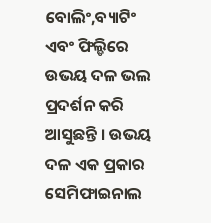ବୋଲିଂ,ବ୍ୟାଟିଂ ଏବଂ ଫିଲ୍ଡିରେ ଉଭୟ ଦଳ ଭଲ ପ୍ରଦର୍ଶନ କରି ଆସୁଛନ୍ତି । ଉଭୟ ଦଳ ଏକ ପ୍ରକାର ସେମିଫାଇନାଲ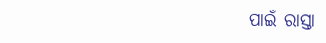ପାଇଁ ରାସ୍ତା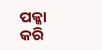ପକ୍କା କରି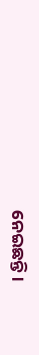ନେଇଛନ୍ତି ।